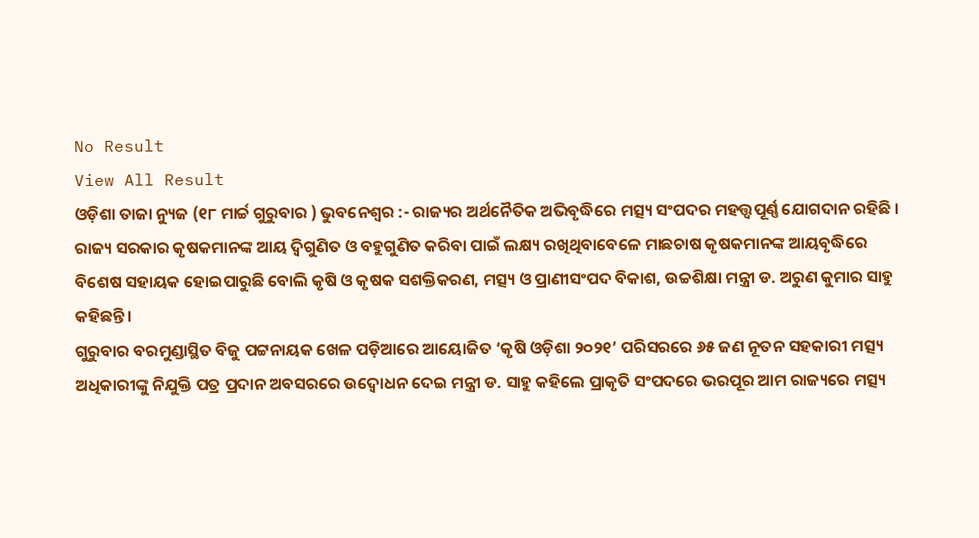No Result
View All Result
ଓଡ଼ିଶା ତାଜା ନ୍ୟୁଜ (୧୮ ମାର୍ଚ୍ଚ ଗୁରୁବାର ) ଭୁବନେଶ୍ୱର :- ରାଜ୍ୟର ଅର୍ଥନୈତିକ ଅଭିବୃଦ୍ଧିରେ ମତ୍ସ୍ୟ ସଂପଦର ମହତ୍ତ୍ୱପୂର୍ଣ୍ଣ ଯୋଗଦାନ ରହିଛି । ରାଜ୍ୟ ସରକାର କୃଷକମାନଙ୍କ ଆୟ ଦ୍ୱିଗୁଣିତ ଓ ବହୁଗୁଣିତ କରିବା ପାଇଁ ଲକ୍ଷ୍ୟ ରଖିଥିବାବେଳେ ମାଛଚାଷ କୃଷକମାନଙ୍କ ଆୟବୃଦ୍ଧିରେ ବିଶେଷ ସହାୟକ ହୋଇପାରୁଛି ବୋଲି କୃଷି ଓ କୃଷକ ସଶକ୍ତିକରଣ, ମତ୍ସ୍ୟ ଓ ପ୍ରାଣୀସଂପଦ ବିକାଶ, ଉଚ୍ଚଶିକ୍ଷା ମନ୍ତ୍ରୀ ଡ. ଅରୁଣ କୁମାର ସାହୁ କହିଛନ୍ତି ।
ଗୁରୁବାର ବରମୁଣ୍ଡାସ୍ଥିତ ବିଜୁ ପଟ୍ଟନାୟକ ଖେଳ ପଡ଼ିଆରେ ଆୟୋଜିତ ‘କୃଷି ଓଡ଼ିଶା ୨୦୨୧’ ପରିସରରେ ୬୫ ଜଣ ନୂତନ ସହକାରୀ ମତ୍ସ୍ୟ ଅଧିକାରୀଙ୍କୁ ନିଯୁକ୍ତି ପତ୍ର ପ୍ରଦାନ ଅବସରରେ ଉଦ୍ବୋଧନ ଦେଇ ମନ୍ତ୍ରୀ ଡ. ସାହୁ କହିଲେ ପ୍ରାକୃତି ସଂପଦରେ ଭରପୂର ଆମ ରାଜ୍ୟରେ ମତ୍ସ୍ୟ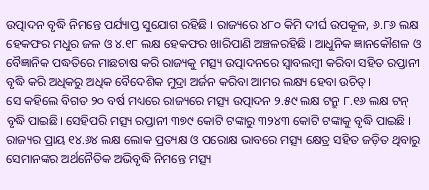ଉତ୍ପାଦନ ବୃଦ୍ଧି ନିମନ୍ତେ ପର୍ଯ୍ୟାପ୍ତ ସୁଯୋଗ ରହିଛି । ରାଜ୍ୟରେ ୪୮୦ କିମି ଦୀର୍ଘ ଉପକୂଳ, ୬.୮୬ ଲକ୍ଷ ହେକଫର ମଧୁର ଜଳ ଓ ୪.୧୮ ଲକ୍ଷ ହେକଫର ଖାରିପାଣି ଅଞ୍ଚଳରହିଛି । ଆଧୁନିକ ଜ୍ଞାନକୌଶଳ ଓ ବୈଜ୍ଞାନିକ ପଦ୍ଧତିରେ ମାଛଚାଷ କରି ରାଜ୍ୟକୁ ମତ୍ସ୍ୟ ଉତ୍ପାଦନରେ ସ୍ୱାବଲମ୍ବୀ କରିବା ସହିତ ରପ୍ତାନୀ ବୃଦ୍ଧି କରି ଅଧିକରୁ ଅଧିକ ବୈଦେଶିକ ମୁଦ୍ରା ଅର୍ଜନ କରିବା ଆମର ଲକ୍ଷ୍ୟ ହେବା ଉଚିତ୍।
ସେ କହିଲେ ବିଗତ ୨୦ ବର୍ଷ ମଧ୍ୟରେ ରାଜ୍ୟରେ ମତ୍ସ୍ୟ ଉତ୍ପାଦନ ୨.୫୯ ଲକ୍ଷ ଟନ୍ରୁ ୮.୧୬ ଲକ୍ଷ ଟନ୍ ବୃଦ୍ଧି ପାଇଛି। ସେହିପରି ମତ୍ସ୍ୟ ରପ୍ତାନୀ ୩୭୯ କୋଟି ଟଙ୍କାରୁ ୩୨୪୩ କୋଟି ଟଙ୍କାକୁ ବୃଦ୍ଧି ପାଇଛି । ରାଜ୍ୟର ପ୍ରାୟ ୧୪.୬୪ ଲକ୍ଷ ଲୋକ ପ୍ରତ୍ୟକ୍ଷ ଓ ପରୋକ୍ଷ ଭାବରେ ମତ୍ସ୍ୟ କ୍ଷେତ୍ର ସହିତ ଜଡ଼ିତ ଥିବାରୁ ସେମାନଙ୍କର ଅର୍ଥନୈତିକ ଅଭିବୃଦ୍ଧି ନିମନ୍ତେ ମତ୍ସ୍ୟ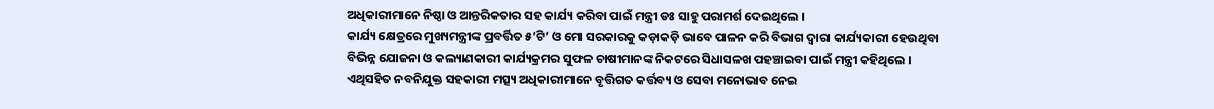ଅଧିକାରୀମାନେ ନିଷ୍ଠା ଓ ଆନ୍ତରିକତାର ସହ କାର୍ଯ୍ୟ କରିବା ପାଇଁ ମନ୍ତ୍ରୀ ଡଃ ସାହୁ ପରାମର୍ଶ ଦେଇଥିଲେ ।
କାର୍ଯ୍ୟ କ୍ଷେତ୍ରରେ ମୁଖ୍ୟମନ୍ତ୍ରୀଙ୍କ ପ୍ରବର୍ତ୍ତିତ ୫‘ଟି’ ଓ ମୋ ସରକାରକୁ କଡ଼ାକଡ଼ି ଭାବେ ପାଳନ କରି ବିଭାଗ ଦ୍ୱାରା କାର୍ଯ୍ୟକାରୀ ହେଉଥିବା ବିଭିନ୍ନ ଯୋଜନା ଓ କଲ୍ୟାଣକାରୀ କାର୍ଯ୍ୟକ୍ରମର ସୁଫଳ ଚାଷୀମାନଙ୍କ ନିକଟରେ ସିଧାସଳଖ ପହଞ୍ଚାଇବା ପାଇଁ ମନ୍ତ୍ରୀ କହିଥିଲେ । ଏଥିସହିତ ନବନିଯୁକ୍ତ ସହକାରୀ ମତ୍ସ୍ୟ ଅଧିକାରୀମାନେ ବୃତ୍ତିଗତ କର୍ତ୍ତବ୍ୟ ଓ ସେବା ମନୋଭାବ ନେଇ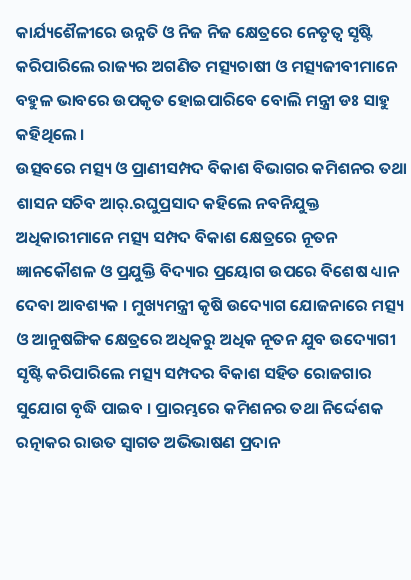କାର୍ଯ୍ୟଶୈଳୀରେ ଉନ୍ନତି ଓ ନିଜ ନିଜ କ୍ଷେତ୍ରରେ ନେତୃତ୍ୱ ସୃଷ୍ଟି କରିପାରିଲେ ରାଜ୍ୟର ଅଗଣିତ ମତ୍ସ୍ୟଚାଷୀ ଓ ମତ୍ସ୍ୟଜୀବୀମାନେ ବହୁଳ ଭାବରେ ଉପକୃତ ହୋଇପାରିବେ ବୋଲି ମନ୍ତ୍ରୀ ଡଃ ସାହୁ କହିଥିଲେ ।
ଉତ୍ସବରେ ମତ୍ସ୍ୟ ଓ ପ୍ରାଣୀସମ୍ପଦ ବିକାଶ ବିଭାଗର କମିଶନର ତଥା ଶାସନ ସଚିବ ଆର୍.ରଘୁପ୍ରସାଦ କହିଲେ ନବନିଯୁକ୍ତ ଅଧିକାରୀମାନେ ମତ୍ସ୍ୟ ସମ୍ପଦ ବିକାଶ କ୍ଷେତ୍ରରେ ନୂତନ ଜ୍ଞାନକୌଶଳ ଓ ପ୍ରଯୁକ୍ତି ବିଦ୍ୟାର ପ୍ରୟୋଗ ଉପରେ ବିଶେଷ ଧ୍ୟାନ ଦେବା ଆବଶ୍ୟକ । ମୁଖ୍ୟମନ୍ତ୍ରୀ କୃଷି ଉଦ୍ୟୋଗ ଯୋଜନାରେ ମତ୍ସ୍ୟ ଓ ଆନୁଷଙ୍ଗିକ କ୍ଷେତ୍ରରେ ଅଧିକରୁ ଅଧିକ ନୂତନ ଯୁବ ଉଦ୍ୟୋଗୀ ସୃଷ୍ଟି କରିପାରିଲେ ମତ୍ସ୍ୟ ସମ୍ପଦର ବିକାଶ ସହିତ ରୋଜଗାର ସୁଯୋଗ ବୃଦ୍ଧି ପାଇବ । ପ୍ରାରମ୍ଭରେ କମିଶନର ତଥା ନିର୍ଦ୍ଦେଶକ ରତ୍ନାକର ରାଉତ ସ୍ୱାଗତ ଅଭିଭାଷଣ ପ୍ରଦାନ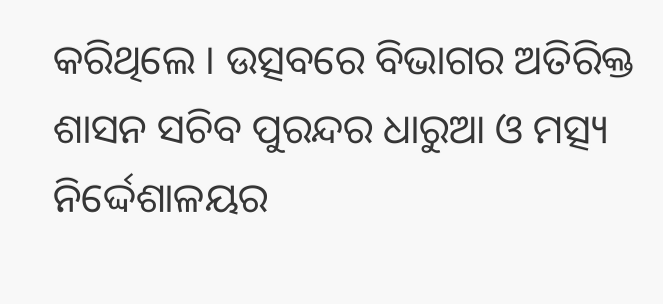କରିଥିଲେ । ଉତ୍ସବରେ ବିଭାଗର ଅତିରିକ୍ତ ଶାସନ ସଚିବ ପୁରନ୍ଦର ଧାରୁଆ ଓ ମତ୍ସ୍ୟ ନିର୍ଦ୍ଦେଶାଳୟର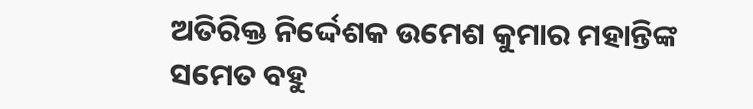ଅତିରିକ୍ତ ନିର୍ଦ୍ଦେଶକ ଉମେଶ କୁମାର ମହାନ୍ତିଙ୍କ ସମେତ ବହୁ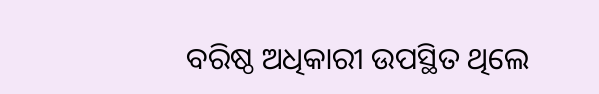ବରିଷ୍ଠ ଅଧିକାରୀ ଉପସ୍ଥିତ ଥିଲେ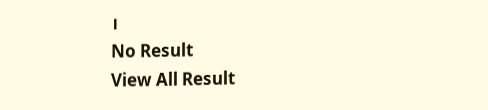।
No Result
View All Result